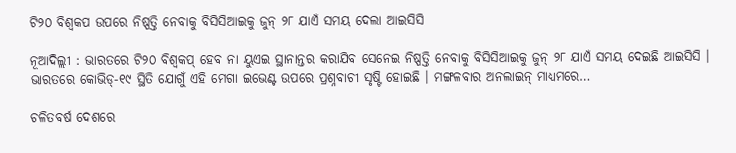ଟି୨୦ ବିଶ୍ୱକପ ଉପରେ ନିଷ୍ପତ୍ତି ନେବାକୁ ବିସିସିଆଇକୁ ଜୁନ୍ ୨୮ ଯାଏଁ ସମୟ ଦେଲା ଆଇସିସି

ନୂଆଦିଲ୍ଲୀ : ଭାରତରେ ଟି୨୦ ବିଶ୍ୱକପ୍ ହେବ ନା ୟୁଏଇ ସ୍ଥାନାନ୍ତର କରାଯିବ ସେନେଇ ନିଷ୍ପତ୍ତି ନେବାକୁ ବିସିସିଆଇକୁ ଜୁନ୍ ୨୮ ଯାଏଁ ସମୟ ଦେଇଛି ଆଇସିସି । ଭାରତରେ କୋଭିଡ୍‌-୧୯ ସ୍ଥିତି ଯୋଗୁଁ ଏହି ମେଗା ଇଭେଣ୍ଟ ଉପରେ ପ୍ରଶ୍ନବାଚୀ ସୃଷ୍ଟି ହୋଇଛି । ମଙ୍ଗଳବାର ଅନଲାଇନ୍ ମାଧ୍ୟମରେ…

ଚଳିତବର୍ଷ ଦେଶରେ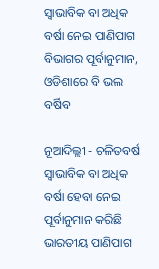ସ୍ୱାଭାବିକ ବା ଅଧିକ ବର୍ଷା ନେଇ ପାଣିପାଗ ବିଭାଗର ପୂର୍ବାନୁମାନ, ଓଡିଶାରେ ବି ଭଲ ବର୍ଷିବ

ନୂଆଦିଲ୍ଲୀ - ଚଳିତବର୍ଷ ସ୍ୱାଭାବିକ ବା ଅଧିକ ବର୍ଷା ହେବା ନେଇ ପୂର୍ବାନୁମାନ କରିଛି ଭାରତୀୟ ପାଣିପାଗ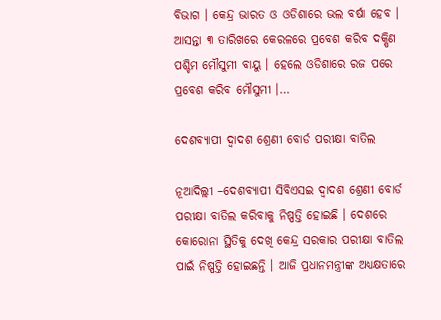ବିଭାଗ । କେନ୍ଦ୍ର ଭାରତ ଓ ଓଡିଶାରେ ଭଲ ବର୍ଷା ହେବ । ଆସନ୍ତା ୩ ତାରିଖରେ କେରଳରେ ପ୍ରବେଶ କରିବ ଦକ୍ଷିଣ ପଶ୍ଚିମ ମୌସୁମୀ ବାୟୁ । ହେଲେ ଓଡିଶାରେ ରଜ ପରେ ପ୍ରବେଶ କରିବ ମୌସୁମୀ ।…

ଦେଶବ୍ୟାପୀ ଦ୍ୱାଦଶ ଶ୍ରେଣୀ ବୋର୍ଡ ପରୀକ୍ଷା ବାତିଲ

ନୂଆଦିଲ୍ଲୀ –ଦେଶବ୍ୟାପୀ ସିବିଏସଇ ଦ୍ୱାଦଶ ଶ୍ରେଣୀ ବୋର୍ଡ ପରୀକ୍ଷା ବାତିଲ କରିବାକୁ ନିଷ୍ପତ୍ତି ହୋଇଛି । ଦେଶରେ କୋରୋନା ସ୍ଥିତିକୁ ଦେଖି କେନ୍ଦ୍ର ସରକାର ପରୀକ୍ଷା ବାତିଲ ପାଇଁ ନିଷ୍ପତ୍ତି ହୋଇଛନ୍ତି । ଆଜି ପ୍ରଧାନମନ୍ତ୍ରୀଙ୍କ ଅଧ୍ୟକ୍ଷତାରେ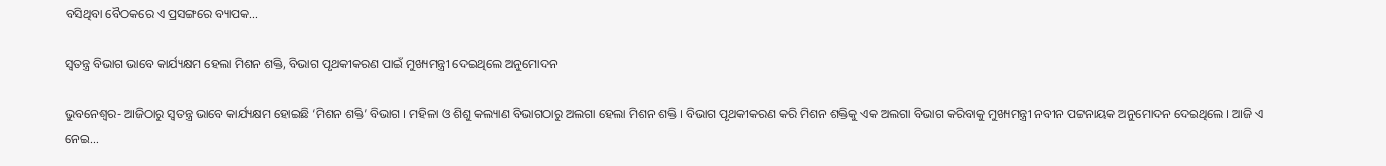ବସିଥିବା ବୈଠକରେ ଏ ପ୍ରସଙ୍ଗରେ ବ୍ୟାପକ…

ସ୍ୱତନ୍ତ୍ର ବିଭାଗ ଭାବେ କାର୍ଯ୍ୟକ୍ଷମ ହେଲା ମିଶନ ଶକ୍ତି, ବିଭାଗ ପୃଥକୀକରଣ ପାଇଁ ମୁଖ୍ୟମନ୍ତ୍ରୀ ଦେଇଥିଲେ ଅନୁମୋଦନ

ଭୁବନେଶ୍ୱର- ଆଜିଠାରୁ ସ୍ୱତନ୍ତ୍ର ଭାବେ କାର୍ଯ୍ୟକ୍ଷମ ହୋଇଛି ‘ମିଶନ ଶକ୍ତି’ ବିଭାଗ । ମହିଳା ଓ ଶିଶୁ କଲ୍ୟାଣ ବିଭାଗଠାରୁ ଅଲଗା ହେଲା ମିଶନ ଶକ୍ତି । ବିଭାଗ ପୃଥକୀକରଣ କରି ମିଶନ ଶକ୍ତିକୁ ଏକ ଅଲଗା ବିଭାଗ କରିବାକୁ ମୁଖ୍ୟମନ୍ତ୍ରୀ ନବୀନ ପଟ୍ଟନାୟକ ଅନୁମୋଦନ ଦେଇଥିଲେ । ଆଜି ଏ ନେଇ…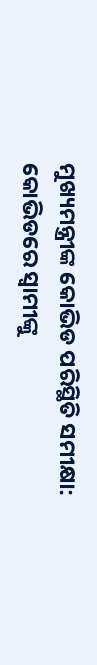ମୁଖ୍ୟମନ୍ତ୍ରୀଙ୍କ କୋଭିଡ ପରିସ୍ଥିତି ସମୀକ୍ଷା: କୋଭିଡରେ ସ୍ବାମୀଙ୍କୁ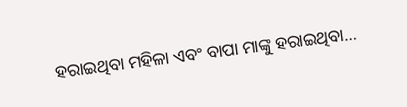ହରାଇଥିବା ମହିଳା ଏବଂ ବାପା ମାଙ୍କୁ ହରାଇଥିବା…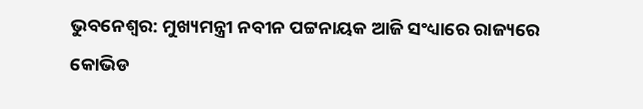ଭୁବନେଶ୍ବର: ମୁଖ୍ୟମନ୍ତ୍ରୀ ନବୀନ ପଟ୍ଟନାୟକ ଆଜି ସଂଧ୍ୟାରେ ରାଜ୍ୟରେ କୋଭିଡ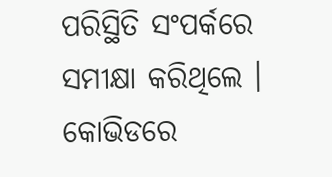ପରିସ୍ଥିତି ସଂପର୍କରେ ସମୀକ୍ଷା କରିଥିଲେ । କୋଭିଡରେ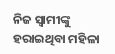ନିଜ ସ୍ବାମୀଙ୍କୁ ହରାଇଥିବା ମହିଳା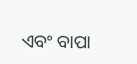ଏବଂ ବାପା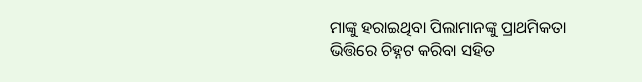ମାଙ୍କୁ ହରାଇଥିବା ପିଲାମାନଙ୍କୁ ପ୍ରାଥମିକତା ଭିତ୍ତିରେ ଚିହ୍ନଟ କରିବା ସହିତ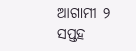ଆଗାମୀ ୨ ସପ୍ତହ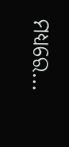ମଧ୍ୟରେ…